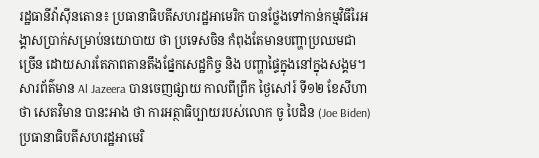រដ្ឋធានីវ៉ាស៊ីនតោន៖ ប្រធានាធិបតីសហរដ្ឋអាមេរិក បានថ្លែងទៅកាន់កម្មវិធីរៃអង្គាសប្រាក់សម្រាប់នយោបាយ ថា ប្រទេសចិន កំពុងតែមានបញ្ហាប្រឈមជាច្រើន ដោយសារតែភាពតានតឹងផ្នែកសេដ្ឋកិច្ច និង បញ្ហាផ្ទៃក្នុងនៅក្នុងសង្គម។
សារព័ត៌មាន Al Jazeera បានចេញផ្សាយ កាលពីព្រឹក ថ្ងៃសៅរ៍ ទី១២ ខែសីហា ថា សេតវិមាន បានះអាង ថា ការអត្ថាធិប្បាយរបស់លោក ចូ បៃដិន (Joe Biden) ប្រធានាធិបតីសហរដ្ឋអាមេរិ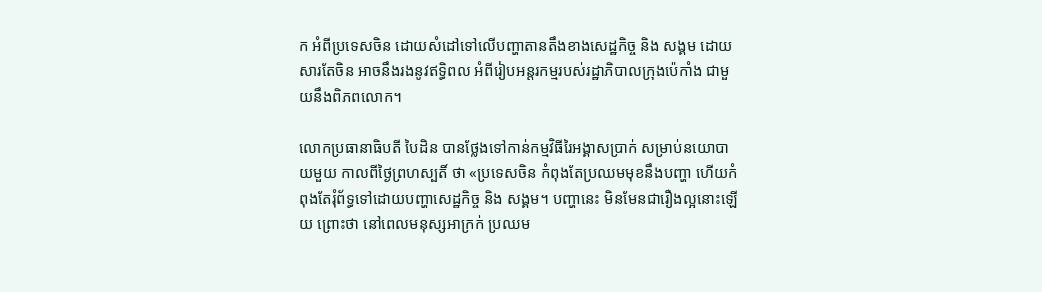ក អំពីប្រទេសចិន ដោយសំដៅទៅលើបញ្ហាតានតឹងខាងសេដ្ឋកិច្ច និង សង្គម ដោយសារតែចិន អាចនឹងរងនូវឥទ្ធិពល អំពីរៀបអន្ដរកម្មរបស់រដ្ឋាភិបាលក្រុងប៉េកាំង ជាមួយនឹងពិភពលោក។

លោកប្រធានាធិបតី បៃដិន បានថ្លែងទៅកាន់កម្មវិធីរៃអង្គាសប្រាក់ សម្រាប់នយោបាយមួយ កាលពីថ្ងៃព្រហស្បតិ៍ ថា «ប្រទេសចិន កំពុងតែប្រឈមមុខនឹងបញ្ហា ហើយកំពុងតែរុំព័ទ្ធទៅដោយបញ្ហាសេដ្ឋកិច្ច និង សង្គម។ បញ្ហានេះ មិនមែនជារឿងល្អនោះឡើយ ព្រោះថា នៅពេលមនុស្សអាក្រក់ ប្រឈម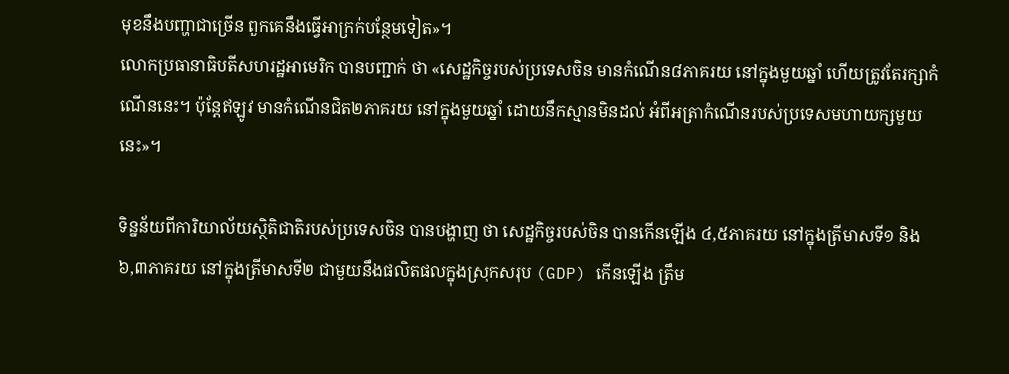មុខនឹងបញ្ហាជាច្រើន ពួកគេនឹងធ្វើអាក្រក់បន្ថែមទៀត»។
លោកប្រធានាធិបតីសហរដ្ឋអាមេរិក បានបញ្ជាក់ ថា «សេដ្ឋកិច្ចរបស់ប្រទេសចិន មានកំណើន៨ភាគរយ នៅក្នុងមួយឆ្នាំ ហើយត្រូវតែរក្សាកំណើននេះ។ ប៉ុន្ដែឥឡូវ មានកំណើនជិត២ភាគរយ នៅក្នុងមួយឆ្នាំ ដោយនឹកស្មានមិនដល់ អំពីអត្រាកំណើនរបស់ប្រទេសមហាយក្សមួយនេះ»។

ទិន្នន័យពីការិយាល័យស្ថិតិជាតិរបស់ប្រទេសចិន បានបង្ហាញ ថា សេដ្ឋកិច្ចរបស់ចិន បានកើនឡើង ៤,៥ភាគរយ នៅក្នុងត្រីមាសទី១ និង ៦,៣ភាគរយ នៅក្នុងត្រីមាសទី២ ជាមួយនឹងផលិតផលក្នុងស្រុកសរុប (GDP) កើនឡើង ត្រឹម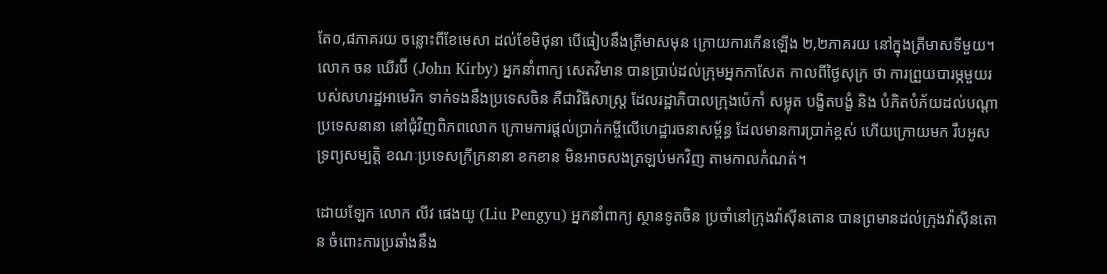តែ០,៨ភាគរយ ចន្លោះពីខែមេសា ដល់ខែមិថុនា បើធៀបនឹងត្រីមាសមុន ក្រោយការកើនឡើង ២,២ភាគរយ នៅក្នុងត្រីមាសទីមួយ។
លោក ចន ឃើរប៊ី (John Kirby) អ្នកនាំពាក្យ សេតវិមាន បានប្រាប់ដល់ក្រុមអ្នកកាសែត កាលពីថ្ងៃសុក្រ ថា ការព្រួយបារម្ភមួយរបស់សហរដ្ឋអាមេរិក ទាក់ទងនឹងប្រទេសចិន គឺជាវិធីសាស្រ្ដ ដែលរដ្ឋាភិបាលក្រុងប៉េកាំ សម្លុត បង្ខិតបង្ខំ និង បំភិតបំភ័យដល់បណ្តាប្រទេសនានា នៅជុំវិញពិភពលោក ក្រោមការផ្តល់ប្រាក់កម្ចីលើហេដ្ឋារចនាសម្ព័ន្ធ ដែលមានការប្រាក់ខ្ពស់ ហើយក្រោយមក រឹបអូសទ្រព្យសម្បត្តិ ខណៈប្រទេសក្រីក្រនានា ខកខាន មិនអាចសងត្រឡប់មកវិញ តាមកាលកំណត់។

ដោយឡែក លោក លីវ ផេងយូ (Liu Pengyu) អ្នកនាំពាក្យ ស្ថានទូតចិន ប្រចាំនៅក្រុងវ៉ាស៊ីនតោន បានព្រមានដល់ក្រុងវ៉ាស៊ីនតោន ចំពោះការប្រឆាំងនឹង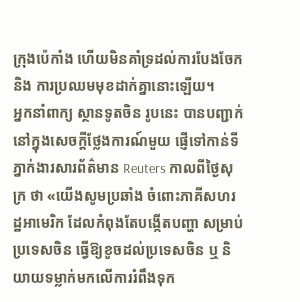ក្រុងប៉េកាំង ហើយមិនគាំទ្រដល់ការបែងចែក និង ការប្រឈមមុខដាក់គ្នានោះឡើយ។
អ្នកនាំពាក្យ ស្ថានទូតចិន រូបនេះ បានបញ្ជាក់ នៅក្នុងសេចក្ដីថ្លែងការណ៍មួយ ផ្ញើទៅកាន់ទីភ្នាក់ងារសារព័ត៌មាន Reuters កាលពីថ្ងៃសុក្រ ថា «យើងសូមប្រឆាំង ចំពោះភាគីសហរដ្ឋអាមេរិក ដែលកំពុងតែបង្កើតបញ្ហា សម្រាប់ប្រទេសចិន ធ្វើឱ្យខូចដល់ប្រទេសចិន ឬ និយាយទម្លាក់មកលើការរំពឹងទុក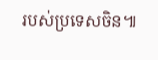របស់ប្រទេសចិន៕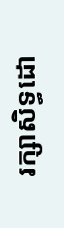រក្សាសិទ្ធដោ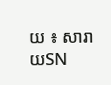យ ៖ សារាយSN